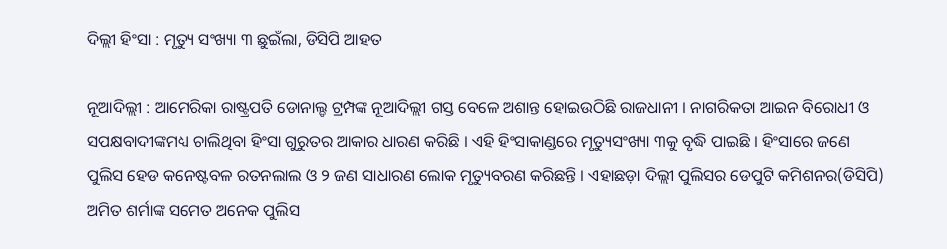ଦିଲ୍ଲୀ ହିଂସା : ମୃତ୍ୟୁ ସଂଖ୍ୟା ୩ ଛୁଇଁଲା, ଡିସିପି ଆହତ

ନୂଆଦିଲ୍ଲୀ : ଆମେରିକା ରାଷ୍ଟ୍ରପତି ଡୋନାଲ୍ଡ ଟ୍ରମ୍ପଙ୍କ ନୂଆଦିଲ୍ଲୀ ଗସ୍ତ ବେଳେ ଅଶାନ୍ତ ହୋଇଉଠିଛି ରାଜଧାନୀ । ନାଗରିକତା ଆଇନ ବିରୋଧୀ ଓ ସପକ୍ଷବାଦୀଙ୍କମଧ୍ୟ ଚାଲିଥିବା ହିଂସା ଗୁରୁତର ଆକାର ଧାରଣ କରିଛି । ଏହି ହିଂସାକାଣ୍ଡରେ ମୃତ୍ୟୁସଂଖ୍ୟା ୩କୁ ବୃଦ୍ଧି ପାଇଛି । ହିଂସାରେ ଜଣେ ପୁଲିସ ହେଡ କନେଷ୍ଟବଳ ରତନଲାଲ ଓ ୨ ଜଣ ସାଧାରଣ ଲୋକ ମୃତ୍ୟୁବରଣ କରିଛନ୍ତି । ଏହାଛଡ଼ା ଦିଲ୍ଲୀ ପୁଲିସର ଡେପୁଟି କମିଶନର(ଡିସିପି) ଅମିତ ଶର୍ମାଙ୍କ ସମେତ ଅନେକ ପୁଲିସ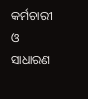କର୍ମଚାରୀ ଓ ସାଧାରଣ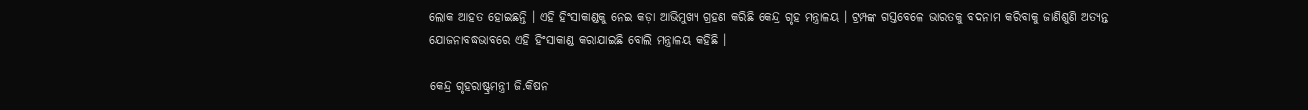ଲୋକ ଆହତ ହୋଇଛନ୍ତି । ଏହି ହିଂସାକାଣ୍ଡକୁ ନେଇ କଡ଼ା ଆଭିମୁଖ୍ୟ ଗ୍ରହଣ କରିଛି କେନ୍ଦ୍ର ଗୃହ ମନ୍ତ୍ରାଳୟ । ଟ୍ରମ୍ପଙ୍କ ଗସ୍ତବେଳେ ଭାରତକୁ ବଦନାମ କରିବାକୁ ଜାଣିଶୁଣି ଅତ୍ୟନ୍ତ ଯୋଜନାବଦ୍ଧଭାବରେ ଏହି ହିଂସାକାଣ୍ଡ କରାଯାଇଛି ବୋଲି ମନ୍ତ୍ରାଳୟ କହିଛି ।

କେନ୍ଦ୍ର ଗୃହରାଷ୍ଟ୍ରମନ୍ତ୍ରୀ ଜି.କିଷନ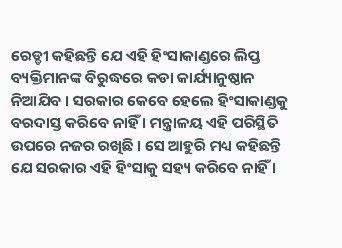ରେଡ୍ଡୀ କହିଛନ୍ତି ଯେ ଏହି ହିଂସାକାଣ୍ଡରେ ଲିପ୍ତ ବ୍ୟକ୍ତିମାନଙ୍କ ବିରୁଦ୍ଧରେ କଡା କାର୍ଯ୍ୟାନୁଷ୍ଠାନ ନିଆଯିବ । ସରକାର କେବେ ହେଲେ ହିଂସାକାଣ୍ଡକୁ ବରଦାସ୍ତ କରିବେ ନାହିଁ । ମନ୍ତ୍ରାଳୟ ଏହି ପରିସ୍ଥିତି ଉପରେ ନଜର ରଖିଛି । ସେ ଆହୁରି ମଧ୍ୟ କହିଛନ୍ତି ଯେ ସରକାର ଏହି ହିଂସାକୁ ସହ୍ୟ କରିବେ ନାହିଁ ।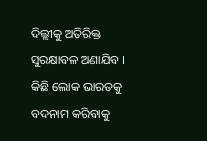ଦିଲ୍ଲୀକୁ ଅତିରିକ୍ତ ସୁରକ୍ଷାବଳ ଅଣାଯିବ । କିଛି ଲୋକ ଭାରତକୁ ବଦନାମ କରିବାକୁ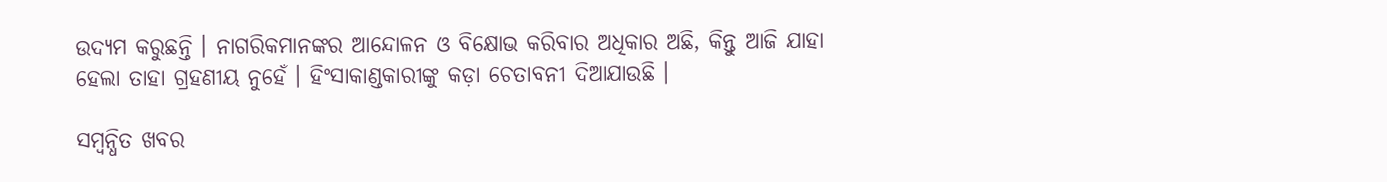ଉଦ୍ୟମ କରୁଛନ୍ତି । ନାଗରିକମାନଙ୍କର ଆନ୍ଦୋଳନ ଓ ବିକ୍ଷୋଭ କରିବାର ଅଧିକାର ଅଛି, କିନ୍ତୁ ଆଜି ଯାହା ହେଲା ତାହା ଗ୍ରହଣୀୟ ନୁହେଁ । ହିଂସାକାଣ୍ଡକାରୀଙ୍କୁ କଡ଼ା ଚେତାବନୀ ଦିଆଯାଉଛି ।

ସମ୍ବନ୍ଧିତ ଖବର